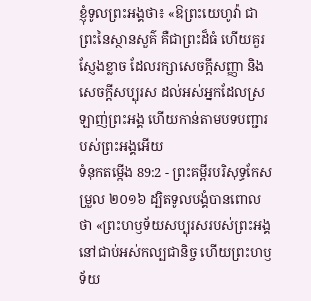ខ្ញុំទូលព្រះអង្គថា៖ «ឱព្រះយេហូវ៉ា ជាព្រះនៃស្ថានសួគ៌ គឺជាព្រះដ៏ធំ ហើយគួរស្ញែងខ្លាច ដែលរក្សាសេចក្ដីសញ្ញា និងសេចក្ដីសប្បុរស ដល់អស់អ្នកដែលស្រឡាញ់ព្រះអង្គ ហើយកាន់តាមបទបញ្ជារបស់ព្រះអង្គអើយ
ទំនុកតម្កើង 89:2 - ព្រះគម្ពីរបរិសុទ្ធកែសម្រួល ២០១៦ ដ្បិតទូលបង្គំបានពោលថា «ព្រះហឫទ័យសប្បុរសរបស់ព្រះអង្គ នៅជាប់អស់កល្បជានិច្ច ហើយព្រះហឫទ័យ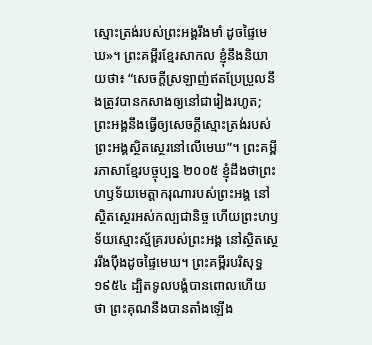ស្មោះត្រង់របស់ព្រះអង្គរឹងមាំ ដូចផ្ទៃមេឃ»។ ព្រះគម្ពីរខ្មែរសាកល ខ្ញុំនឹងនិយាយថា៖ “សេចក្ដីស្រឡាញ់ឥតប្រែប្រួលនឹងត្រូវបានកសាងឲ្យនៅជារៀងរហូត; ព្រះអង្គនឹងធ្វើឲ្យសេចក្ដីស្មោះត្រង់របស់ព្រះអង្គស្ថិតស្ថេរនៅលើមេឃ”។ ព្រះគម្ពីរភាសាខ្មែរបច្ចុប្បន្ន ២០០៥ ខ្ញុំដឹងថាព្រះហឫទ័យមេត្តាករុណារបស់ព្រះអង្គ នៅស្ថិតស្ថេរអស់កល្បជានិច្ច ហើយព្រះហឫទ័យស្មោះស្ម័គ្ររបស់ព្រះអង្គ នៅស្ថិតស្ថេររឹងប៉ឹងដូចផ្ទៃមេឃ។ ព្រះគម្ពីរបរិសុទ្ធ ១៩៥៤ ដ្បិតទូលបង្គំបានពោលហើយ ថា ព្រះគុណនឹងបានតាំងឡើង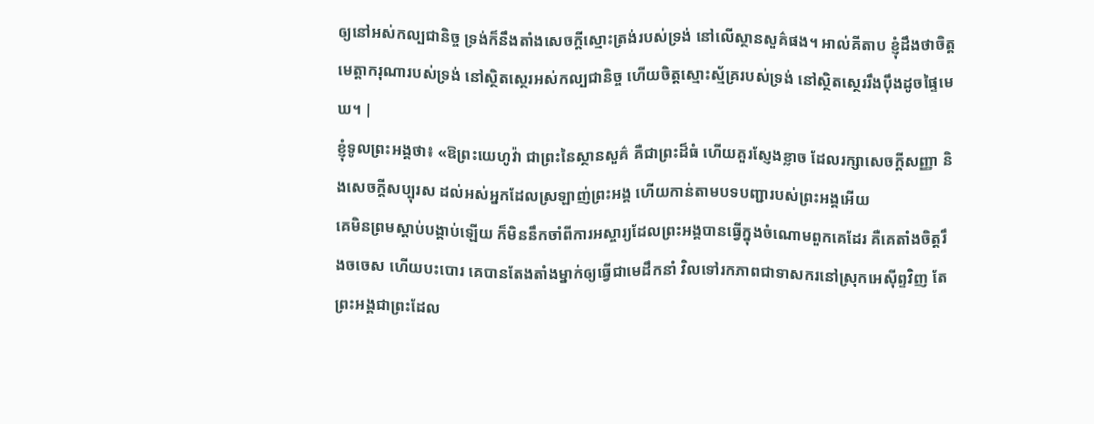ឲ្យនៅអស់កល្បជានិច្ច ទ្រង់ក៏នឹងតាំងសេចក្ដីស្មោះត្រង់របស់ទ្រង់ នៅលើស្ថានសួគ៌ផង។ អាល់គីតាប ខ្ញុំដឹងថាចិត្តមេត្តាករុណារបស់ទ្រង់ នៅស្ថិតស្ថេរអស់កល្បជានិច្ច ហើយចិត្តស្មោះស្ម័គ្ររបស់ទ្រង់ នៅស្ថិតស្ថេររឹងប៉ឹងដូចផ្ទៃមេឃ។ |
ខ្ញុំទូលព្រះអង្គថា៖ «ឱព្រះយេហូវ៉ា ជាព្រះនៃស្ថានសួគ៌ គឺជាព្រះដ៏ធំ ហើយគួរស្ញែងខ្លាច ដែលរក្សាសេចក្ដីសញ្ញា និងសេចក្ដីសប្បុរស ដល់អស់អ្នកដែលស្រឡាញ់ព្រះអង្គ ហើយកាន់តាមបទបញ្ជារបស់ព្រះអង្គអើយ
គេមិនព្រមស្ដាប់បង្គាប់ឡើយ ក៏មិននឹកចាំពីការអស្ចារ្យដែលព្រះអង្គបានធ្វើក្នុងចំណោមពួកគេដែរ គឺគេតាំងចិត្តរឹងចចេស ហើយបះបោរ គេបានតែងតាំងម្នាក់ឲ្យធ្វើជាមេដឹកនាំ វិលទៅរកភាពជាទាសករនៅស្រុកអេស៊ីព្ទវិញ តែព្រះអង្គជាព្រះដែល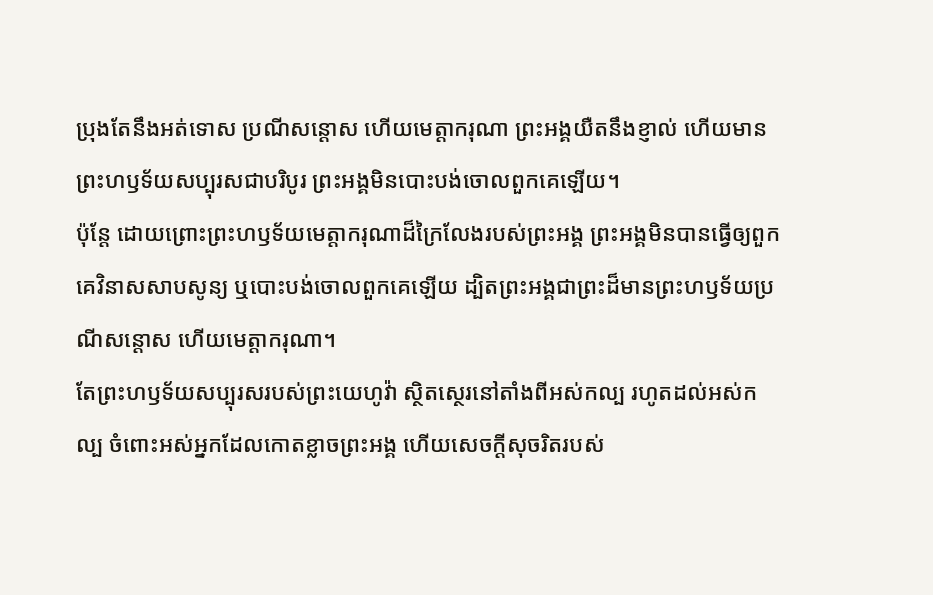ប្រុងតែនឹងអត់ទោស ប្រណីសន្ដោស ហើយមេត្តាករុណា ព្រះអង្គយឺតនឹងខ្ញាល់ ហើយមានព្រះហឫទ័យសប្បុរសជាបរិបូរ ព្រះអង្គមិនបោះបង់ចោលពួកគេឡើយ។
ប៉ុន្តែ ដោយព្រោះព្រះហឫទ័យមេត្តាករុណាដ៏ក្រៃលែងរបស់ព្រះអង្គ ព្រះអង្គមិនបានធ្វើឲ្យពួកគេវិនាសសាបសូន្យ ឬបោះបង់ចោលពួកគេឡើយ ដ្បិតព្រះអង្គជាព្រះដ៏មានព្រះហឫទ័យប្រណីសន្តោស ហើយមេត្តាករុណា។
តែព្រះហឫទ័យសប្បុរសរបស់ព្រះយេហូវ៉ា ស្ថិតស្ថេរនៅតាំងពីអស់កល្ប រហូតដល់អស់កល្ប ចំពោះអស់អ្នកដែលកោតខ្លាចព្រះអង្គ ហើយសេចក្ដីសុចរិតរបស់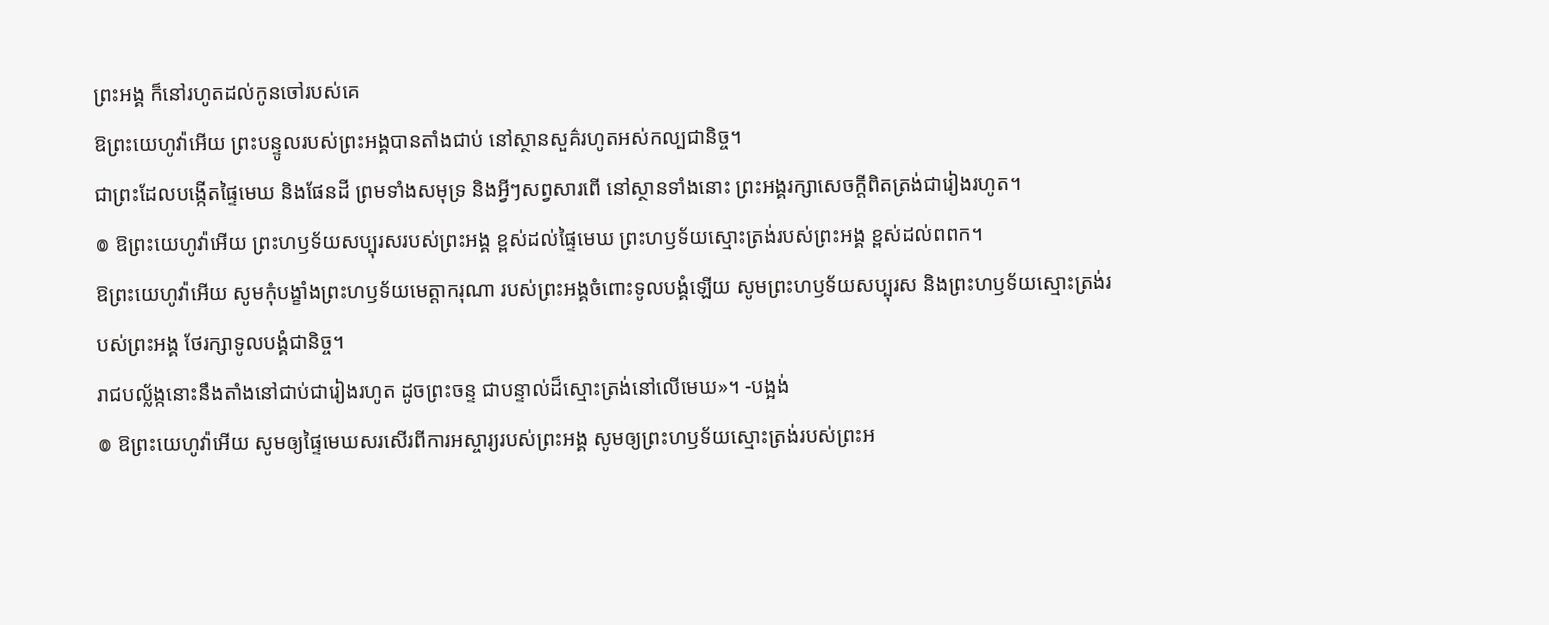ព្រះអង្គ ក៏នៅរហូតដល់កូនចៅរបស់គេ
ឱព្រះយេហូវ៉ាអើយ ព្រះបន្ទូលរបស់ព្រះអង្គបានតាំងជាប់ នៅស្ថានសួគ៌រហូតអស់កល្បជានិច្ច។
ជាព្រះដែលបង្កើតផ្ទៃមេឃ និងផែនដី ព្រមទាំងសមុទ្រ និងអ្វីៗសព្វសារពើ នៅស្ថានទាំងនោះ ព្រះអង្គរក្សាសេចក្ដីពិតត្រង់ជារៀងរហូត។
៙ ឱព្រះយេហូវ៉ាអើយ ព្រះហឫទ័យសប្បុរសរបស់ព្រះអង្គ ខ្ពស់ដល់ផ្ទៃមេឃ ព្រះហឫទ័យស្មោះត្រង់របស់ព្រះអង្គ ខ្ពស់ដល់ពពក។
ឱព្រះយេហូវ៉ាអើយ សូមកុំបង្ខាំងព្រះហឫទ័យមេត្តាករុណា របស់ព្រះអង្គចំពោះទូលបង្គំឡើយ សូមព្រះហឫទ័យសប្បុរស និងព្រះហឫទ័យស្មោះត្រង់របស់ព្រះអង្គ ថែរក្សាទូលបង្គំជានិច្ច។
រាជបល្ល័ង្កនោះនឹងតាំងនៅជាប់ជារៀងរហូត ដូចព្រះចន្ទ ជាបន្ទាល់ដ៏ស្មោះត្រង់នៅលើមេឃ»។ -បង្អង់
៙ ឱព្រះយេហូវ៉ាអើយ សូមឲ្យផ្ទៃមេឃសរសើរពីការអស្ចារ្យរបស់ព្រះអង្គ សូមឲ្យព្រះហឫទ័យស្មោះត្រង់របស់ព្រះអ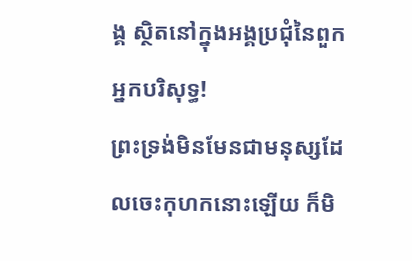ង្គ ស្ថិតនៅក្នុងអង្គប្រជុំនៃពួកអ្នកបរិសុទ្ធ!
ព្រះទ្រង់មិនមែនជាមនុស្សដែលចេះកុហកនោះឡើយ ក៏មិ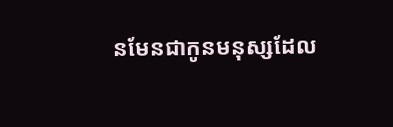នមែនជាកូនមនុស្សដែល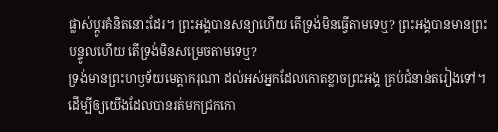ផ្លាស់ប្ដូរគំនិតនោះដែរ។ ព្រះអង្គបានសន្យាហើយ តើទ្រង់មិនធ្វើតាមទេឬ? ព្រះអង្គបានមានព្រះបន្ទូលហើយ តើទ្រង់មិនសម្រេចតាមទេឬ?
ទ្រង់មានព្រះហឫទ័យមេត្តាករុណា ដល់អស់អ្នកដែលកោតខ្លាចព្រះអង្គ គ្រប់ជំនាន់តរៀងទៅ។
ដើម្បីឲ្យយើងដែលបានរត់មកជ្រកកោ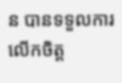ន បានទទួលការលើកចិត្ត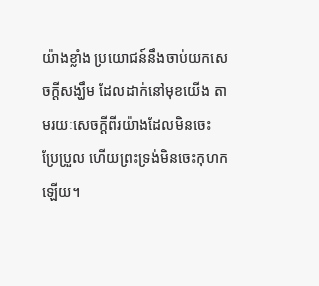យ៉ាងខ្លាំង ប្រយោជន៍នឹងចាប់យកសេចក្តីសង្ឃឹម ដែលដាក់នៅមុខយើង តាមរយៈសេចក្ដីពីរយ៉ាងដែលមិនចេះប្រែប្រួល ហើយព្រះទ្រង់មិនចេះកុហកឡើយ។